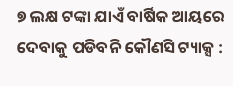୭ ଲକ୍ଷ ଟଙ୍କା ଯାଏଁ ବାର୍ଷିକ ଆୟରେ ଦେବାକୁ ପଡିବନି କୌଣସି ଟ୍ୟାକ୍ସ :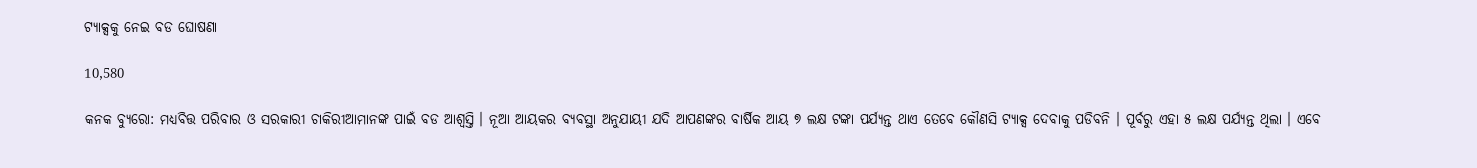ଟ୍ୟାକ୍ସକୁ ନେଇ ବଡ ଘୋଷଣା

10,580

କନକ ବ୍ୟୁରୋ: ମଧ୍ୟବିତ୍ତ ପରିବାର ଓ ସରକାରୀ ଚାକିରୀଆମାନଙ୍କ ପାଇଁ ବଡ ଆଶ୍ୱସ୍ତି । ନୂଆ ଆୟକର ବ୍ୟବସ୍ଥା ଅନୁଯାୟୀ ଯଦି ଆପଣଙ୍କର ବାର୍ଷିକ ଆୟ ୭ ଲକ୍ଷ ଟଙ୍କା ପର୍ଯ୍ୟନ୍ତ ଥାଏ ତେବେ କୌଣସି ଟ୍ୟାକ୍ସ ଦେବାକୁ ପଡିବନି । ପୂର୍ବରୁ ଏହା ୫ ଲକ୍ଷ ପର୍ଯ୍ୟନ୍ତ ଥିଲା । ଏବେ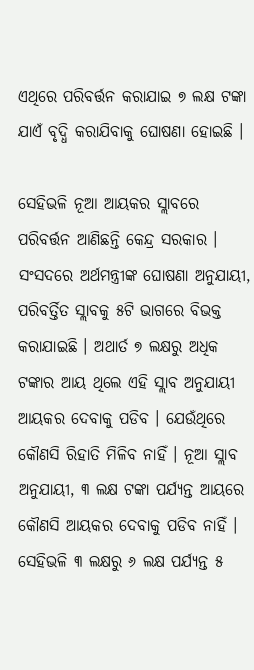ଏଥିରେ ପରିବର୍ତ୍ତନ କରାଯାଇ ୭ ଲକ୍ଷ ଟଙ୍କା ଯାଏଁ ବୃଦ୍ଧି କରାଯିବାକୁ ଘୋଷଣା ହୋଇଛି ।

ସେହିଭଳି ନୂଆ ଆୟକର ସ୍ଲାବରେ ପରିବର୍ତ୍ତନ ଆଣିଛନ୍ତି କେନ୍ଦ୍ର ସରକାର । ସଂସଦରେ ଅର୍ଥମନ୍ତ୍ରୀଙ୍କ ଘୋଷଣା ଅନୁଯାୟୀ, ପରିବର୍ତ୍ତିତ ସ୍ଲାବକୁ ୫ଟି ଭାଗରେ ବିଭକ୍ତ କରାଯାଇଛି । ଅଥାର୍ତ ୭ ଲକ୍ଷରୁ ଅଧିକ ଟଙ୍କାର ଆୟ ଥିଲେ ଏହି ସ୍ଲାବ ଅନୁଯାୟୀ ଆୟକର ଦେବାକୁ ପଡିବ । ଯେଉଁଥିରେ କୌଣସି ରିହାତି ମିଳିବ ନାହିଁ । ନୂଆ ସ୍ଲାବ ଅନୁଯାୟୀ, ୩ ଲକ୍ଷ ଟଙ୍କା ପର୍ଯ୍ୟନ୍ତ ଆୟରେ କୌଣସି ଆୟକର ଦେବାକୁ ପଡିବ ନାହିଁ । ସେହିଭଳି ୩ ଲକ୍ଷରୁ ୬ ଲକ୍ଷ ପର୍ଯ୍ୟନ୍ତ ୫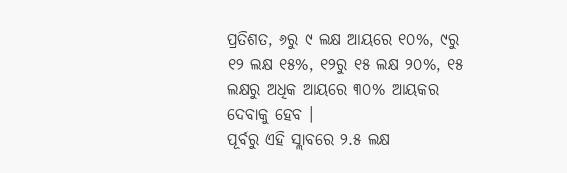ପ୍ରତିଶତ, ୬ରୁ ୯ ଲକ୍ଷ ଆୟରେ ୧୦%, ୯ରୁ ୧୨ ଲକ୍ଷ ୧୫%, ୧୨ରୁ ୧୫ ଲକ୍ଷ ୨୦%, ୧୫ ଲକ୍ଷରୁ ଅଧିକ ଆୟରେ ୩୦% ଆୟକର ଦେବାକୁ ହେବ ।
ପୂର୍ବରୁ ଏହି ସ୍ଲାବରେ ୨.୫ ଲକ୍ଷ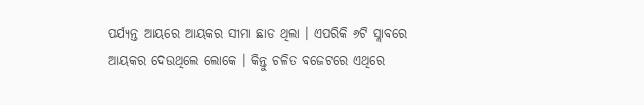ପର୍ଯ୍ୟନ୍ତ ଆୟରେ ଆୟକର ସୀମା ଛାଡ ଥିଲା । ଏପରିକି ୬ଟି ସ୍ଲାବରେ ଆୟକର ଦେଉଥିଲେ ଲୋକେ । କିନ୍ତୁ ଚଳିତ ବଜେଟରେ ଏଥିରେ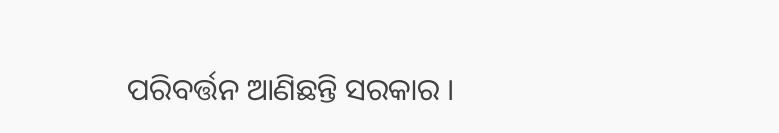ପରିବର୍ତ୍ତନ ଆଣିଛନ୍ତି ସରକାର ।